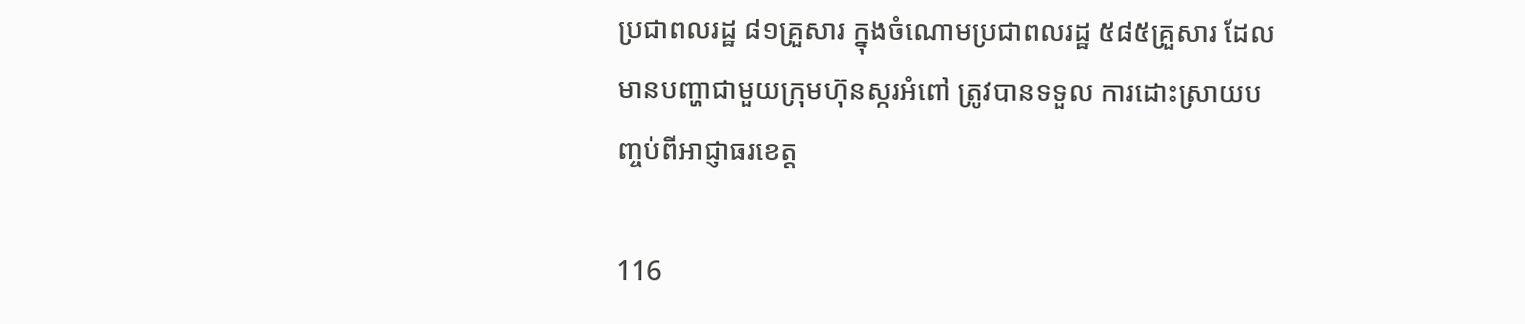ប្រជាពលរដ្ឋ ៨១គ្រួសារ ក្នុងចំណោមប្រជាពលរដ្ឋ ៥៨៥គ្រួសារ ដែលមានបញ្ហាជាមួយក្រុមហ៊ុនស្ករអំពៅ ត្រូវបានទទួល ការដោះស្រាយបញ្ចប់ពីអាជ្ញាធរខេត្ត

116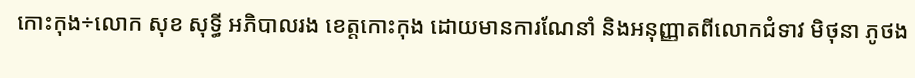កោះកុង÷លោក សុខ សុទ្ធី អភិបាលរង ខេត្តកោះកុង ដោយមានការណែនាំ និងអនុញ្ញាតពីលោកជំទាវ មិថុនា ភូថង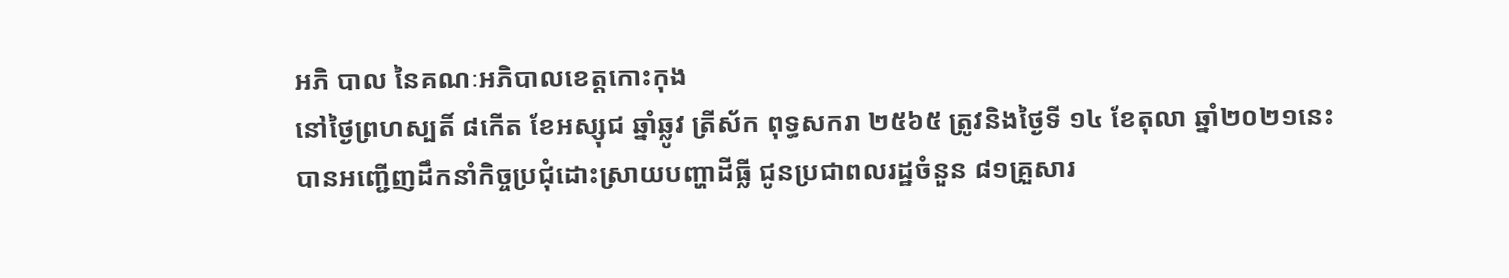អភិ បាល នៃគណៈអភិបាលខេត្តកោះកុង
នៅថ្ងៃព្រហស្បតិ៍ ៨កើត ខែអស្សុជ ឆ្នាំឆ្លូវ ត្រីស័ក ពុទ្ធសករា ២៥៦៥ ត្រូវនិងថ្ងៃទី ១៤ ខែតុលា ឆ្នាំ២០២១នេះ បានអញ្ជើញដឹកនាំកិច្ចប្រជុំដោះស្រាយបញ្ហាដីធ្លី ជូនប្រជាពលរដ្ឋចំនួន ៨១គ្រួសារ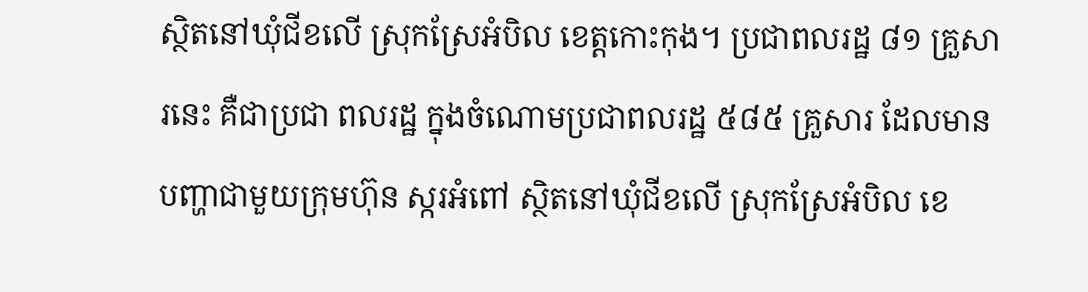ស្ថិតនៅឃុំជីខលើ ស្រុកស្រែអំបិល ខេត្តកោះកុង។ ប្រជាពលរដ្ឋ ៨១ គ្រួសារនេះ គឺជាប្រជា ពលរដ្ឋ ក្នុងចំណោមប្រជាពលរដ្ឋ ៥៨៥ គ្រួសារ ដែលមានបញ្ហាជាមួយក្រុមហ៊ុន ស្ករអំពៅ ស្ថិតនៅឃុំជីខលើ ស្រុកស្រែអំបិល ខេ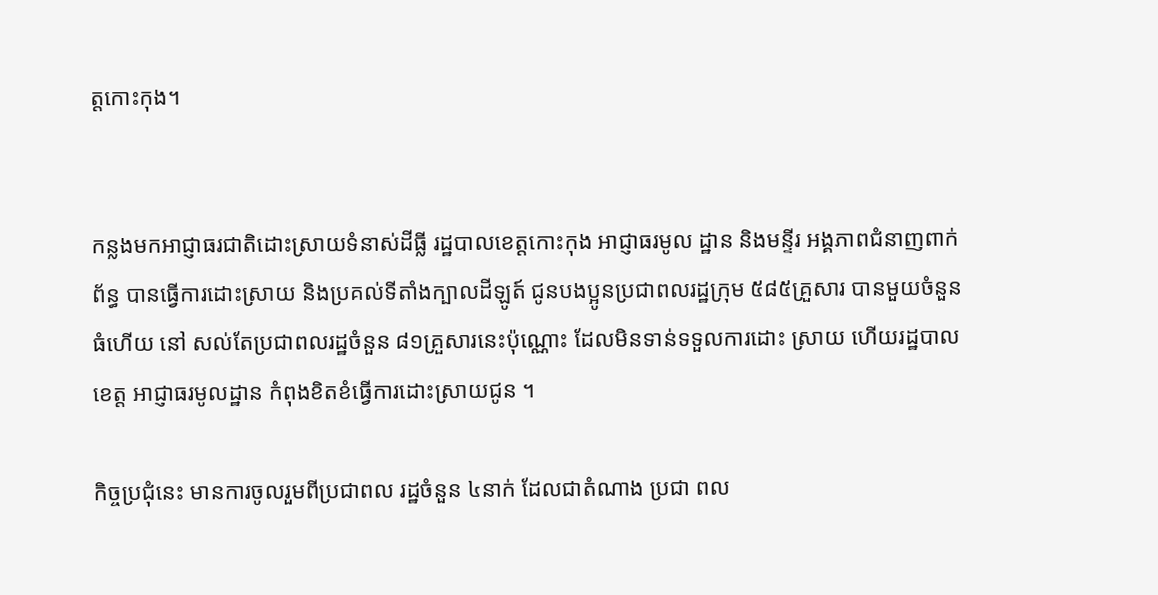ត្តកោះកុង។


កន្លងមកអាជ្ញាធរជាតិដោះស្រាយទំនាស់ដីធ្លី រដ្ឋបាលខេត្តកោះកុង អាជ្ញាធរមូល ដ្ឋាន និងមន្ទីរ អង្គភាពជំនាញពាក់ព័ន្ធ បានធ្វើការដោះស្រាយ និងប្រគល់ទីតាំងក្បាលដីឡូត៍ ជូនបងប្អូនប្រជាពលរដ្ឋក្រុម ៥៨៥គ្រួសារ បានមួយចំនួនធំហើយ នៅ សល់តែប្រជាពលរដ្ឋចំនួន ៨១គ្រួសារនេះប៉ុណ្ណោះ ដែលមិនទាន់ទទួលការដោះ ស្រាយ ហើយរដ្ឋបាលខេត្ត អាជ្ញាធរមូលដ្ឋាន កំពុងខិតខំធ្វើការដោះស្រាយជូន ។

កិច្ចប្រជុំនេះ មានការចូលរួមពីប្រជាពល រដ្ឋចំនួន ៤នាក់ ដែលជាតំណាង ប្រជា ពល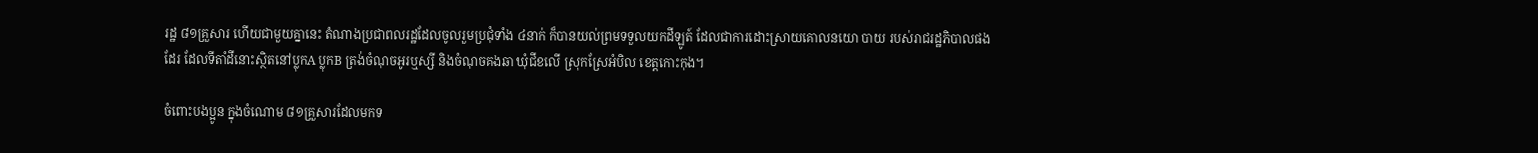រដ្ឋ ៨១គ្រួសារ ហើយជាមួយគ្នានេះ តំណាងប្រជាពលរដ្ឋដែលចូលរួមប្រជុំទាំង ៤នាក់ ក៏បានយល់ព្រមទទួលយកដីឡូត៍ ដែលជាការដោះស្រាយគោលនយោ បាយ របស់រាជរដ្ឋភិបាលផងដែរ ដែលទីតាំដីនោះស្ថិតនៅប្លុកA ប្លុកB ត្រង់ចំណុចអូរឬស្សី និងចំណុចគងឆា ឃុំជីខលើ ស្រុកស្រែអំបិល ខេត្តកោះកុង។

ចំពោះបងប្អូន ក្នុងចំណោម ៨១គ្រួសារដែលមកទ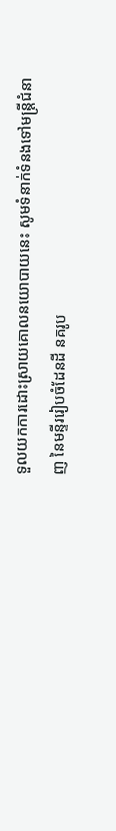ទួលយកការដោះស្រាយគោលនយោបាយនេះ សូមទំនាក់ទំនងទៅមន្ត្រីជំនាញ នៃមន្ទីររៀបចំដែនដី នគរូប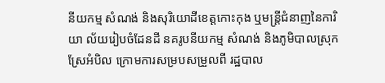នីយកម្ម សំណង់ និងសុរិយោដីខេត្តកោះកុង ឬមន្ត្រីជំនាញនៃការិយា ល័យរៀបចំដែនដី នគរូបនីយកម្ម សំណង់ និងភូមិបាលស្រុកស្រែអំបិល ក្រោមការសម្របសម្រួលពី រដ្ឋបាល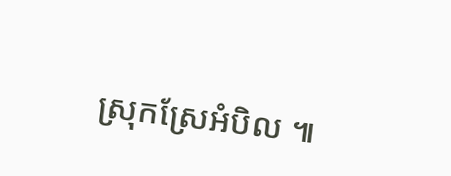ស្រុកស្រែអំបិល ៕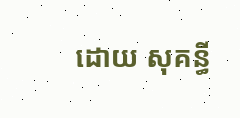ដោយ សុគន្ធី